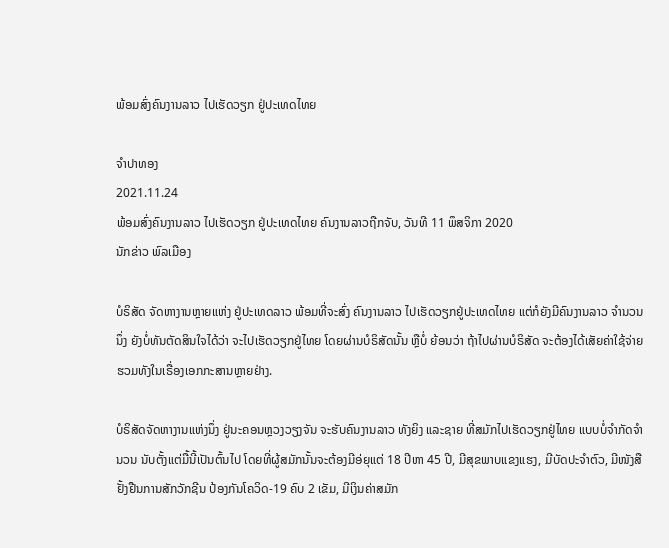ພ້ອມສົ່ງຄົນງານລາວ ໄປເຮັດວຽກ ຢູ່ປະເທດໄທຍ

ຈຳປາທອງ
2021.11.24
ພ້ອມສົ່ງຄົນງານລາວ ໄປເຮັດວຽກ ຢູ່ປະເທດໄທຍ ຄົນງານລາວຖືກຈັບ, ວັນທີ 11 ພຶສຈິກາ 2020
ນັກຂ່າວ ພົລເມືອງ

ບໍຣິສັດ ຈັດຫາງານຫຼາຍແຫ່ງ ຢູ່ປະເທດລາວ ພ້ອມທີ່ຈະສົ່ງ ຄົນງານລາວ ໄປເຮັດວຽກຢູ່ປະເທດໄທຍ ແຕ່ກໍຍັງມີຄົນງານລາວ ຈໍານວນນຶ່ງ ຍັງບໍ່ທັນຕັດສິນໃຈໄດ້ວ່າ ຈະໄປເຮັດວຽກຢູ່ໄທຍ ໂດຍຜ່ານບໍຣິສັດນັ້ນ ຫຼືບໍ່ ຍ້ອນວ່າ ຖ້າໄປຜ່ານບໍຣິສັດ ຈະຕ້ອງໄດ້ເສັຍຄ່າໃຊ້ຈ່າຍ ຮວມທັງໃນເຣື່ອງເອກກະສານຫຼາຍຢ່າງ.

ບໍຣິສັດຈັດຫາງານແຫ່ງນຶ່ງ ຢູ່ນະຄອນຫຼວງວຽງຈັນ ຈະຮັບຄົນງານລາວ ທັງຍິງ ແລະຊາຍ ທີ່ສມັກໄປເຮັດວຽກຢູ່ໄທຍ ແບບບໍ່ຈໍາກັດຈໍານວນ ນັບຕັ້ງແຕ່ມື້ນີ້ເປັນຕົ້ນໄປ ໂດຍທີ່ຜູ້ສມັກນັ້ນຈະຕ້ອງມີອ່ຍຸແຕ່ 18 ປີຫາ 45 ປີ, ມີສຸຂພາບແຂງແຮງ, ມີບັດປະຈໍາຕົວ, ມີໜັງສືຢັ້ງຢືນການສັກວັກຊີນ ປ້ອງກັນໂຄວິດ-19 ຄົບ 2 ເຂັມ, ມີເງິນຄ່າສມັກ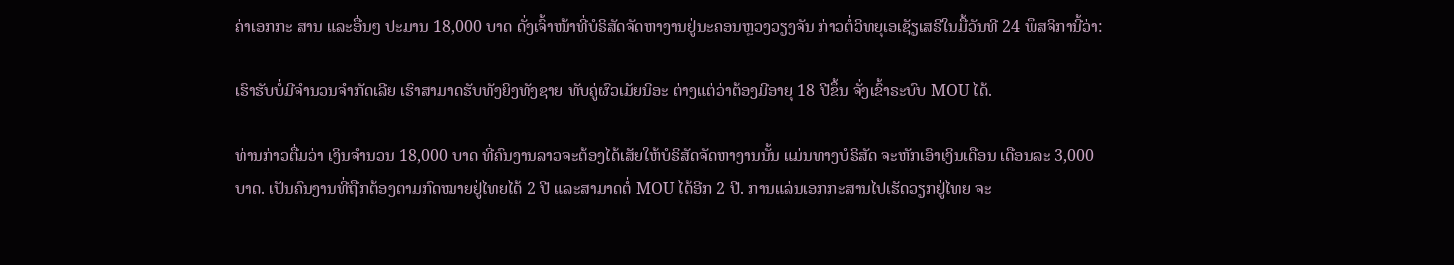ຄ່າເອກກະ ສານ ແລະອື່ນໆ ປະມານ 18,000 ບາດ ດັ່ງເຈົ້າໜ້າທີ່ບໍຣິສັດຈັດຫາງານຢູ່ນະຄອນຫຼວງວຽງຈັນ ກ່າວຕໍ່ວິທຍຸເອເຊັຽເສຣີໃນມື້ວັນທີ 24 ພຶສຈິການີ້ວ່າ:

ເຮົາຮັບບໍ່ມີຈໍານວນຈໍາກັດເລີຍ ເຮົາສາມາດຮັບທັງຍິງທັງຊາຍ ທັບຄູ່ຜົວເມັຍນິອະ ຕ່າງແຕ່ວ່າຕ້ອງມີອາຍຸ 18 ປີຂຶ້ນ ຈັ່ງເຂົ້າຣະບົບ MOU ໄດ້.

ທ່ານກ່າວຕື່ມວ່າ ເງິນຈໍານວນ 18,000 ບາດ ທີ່ຄົນງານລາວຈະຕ້ອງໄດ້ເສັຍໃຫ້ບໍຣິສັດຈັດຫາງານນັ້ນ ແມ່ນທາງບໍຣິສັດ ຈະຫັກເອົາເງິນເດືອນ ເດືອນລະ 3,000 ບາດ. ເປັນຄົນງານທີ່ຖືກຕ້ອງຕາມກົດໝາຍຢູ່ໄທຍໄດ້ 2 ປີ ແລະສາມາດຕໍ່ MOU ໄດ້ອີກ 2 ປີ. ການແລ່ນເອກກະສານໄປເຮັດວຽກຢູ່ໄທຍ ຈະ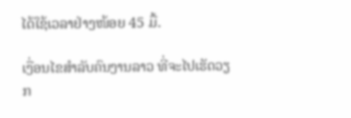ໄດ້ໃຊ້ເວລາຢ່າງໜ້ອຍ 45 ມື້.

ເງື່ອນໄຂສໍາລັບຄົນງານລາວ ທີ່ຈະໄປເຮັດວຽກ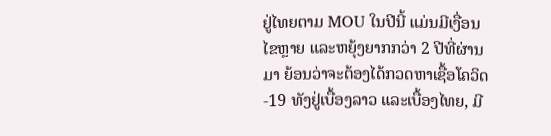ຢູ່ໄທຍຕາມ MOU ໃນປີນີ້ ແມ່ນມີເງື່ອນ ໄຂຫຼາຍ ແລະຫຍຸ້ງຍາກກວ່າ 2 ປີທີ່ຜ່ານມາ ຍ້ອນວ່າຈະຕ້ອງໄດ້ກວດຫາເຊື້ອໂຄວິດ-19 ທັງຢູ່ເບື້ອງລາວ ແລະເບື້ອງໄທຍ, ມີ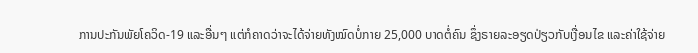ການປະກັນພັຍໂຄວິດ-19 ແລະອື່ນໆ ແຕ່ກໍຄາດວ່າຈະໄດ້ຈ່າຍທັງໝົດບໍ່ກາຍ 25,000 ບາດຕໍ່ຄົນ ຊຶ່ງຣາຍລະອຽດປ່ຽວກັບເງື່ອນໄຂ ແລະຄ່າໃຊ້ຈ່າຍ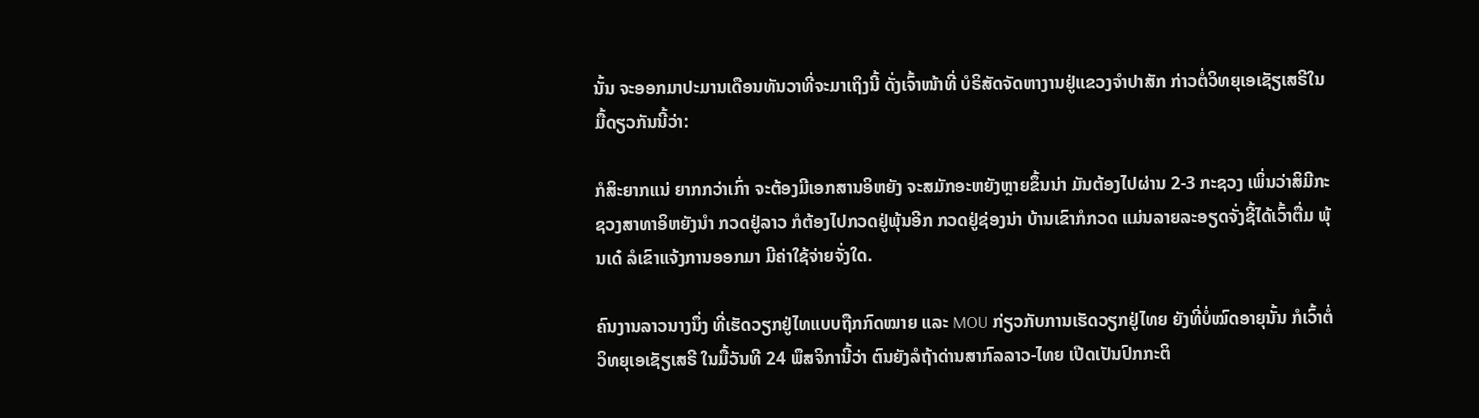ນັ້ນ ຈະອອກມາປະມານເດືອນທັນວາທີ່ຈະມາເຖິງນີ້ ດັ່ງເຈົ້າໜ້າທີ່ ບໍຣິສັດຈັດຫາງານຢູ່ແຂວງຈໍາປາສັກ ກ່າວຕໍ່ວິທຍຸເອເຊັຽເສຣີໃນມື້ດຽວກັນນີ້ວ່າ:

ກໍສິະຍາກແນ່ ຍາກກວ່າເກົ່າ ຈະຕ້ອງມີເອກສານອິຫຍັງ ຈະສມັກອະຫຍັງຫຼາຍຂຶ້ນນ່າ ມັນຕ້ອງໄປຜ່ານ 2-3 ກະຊວງ ເພິ່ນວ່າສິມີກະຊວງສາທາອິຫຍັງນໍາ ກວດຢູ່ລາວ ກໍຕ້ອງໄປກວດຢູ່ພຸ້ນອີກ ກວດຢູ່ຊ່ອງນ່າ ບ້ານເຂົາກໍກວດ ແມ່ນລາຍລະອຽດຈັ່ງຊີ້ໄດ້ເວົ້າຕື່ມ ພຸ້ນເດ໋ ລໍເຂົາແຈ້ງການອອກມາ ມີຄ່າໃຊ້ຈ່າຍຈັ່ງໃດ.

ຄົນງານລາວນາງນຶ່ງ ທີ່ເຮັດວຽກຢູ່ໄທແບບຖືກກົດໝາຍ ແລະ MOU ກ່ຽວກັບການເຮັດວຽກຢູ່ໄທຍ ຍັງທີ່ບໍ່ໝົດອາຍຸນັ້ນ ກໍເວົ້າຕໍ່ວິທຍຸເອເຊັຽເສຣີ ໃນມື້ວັນທີ 24 ພຶສຈິການີ້ວ່າ ຕົນຍັງລໍຖ້າດ່ານສາກົລລາວ-ໄທຍ ເປີດເປັນປົກກະຕິ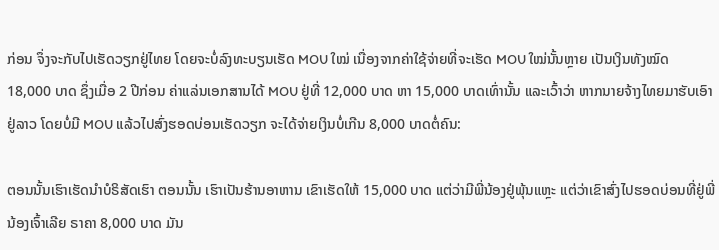ກ່ອນ ຈຶ່ງຈະກັບໄປເຮັດວຽກຢູ່ໄທຍ ໂດຍຈະບໍ່ລົງທະບຽນເຮັດ MOU ໃໝ່ ເນື່ອງຈາກຄ່າໃຊ້ຈ່າຍທີ່ຈະເຮັດ MOU ໃໝ່ນັ້ນຫຼາຍ ເປັນເງິນທັງໝົດ 18,000 ບາດ ຊຶ່ງເມື່ອ 2 ປີກ່ອນ ຄ່າແລ່ນເອກສານໄດ້ MOU ຢູ່ທີ່ 12,000 ບາດ ຫາ 15,000 ບາດເທົ່ານັ້ນ ແລະເວົ້າວ່າ ຫາກນາຍຈ້າງໄທຍມາຮັບເອົາຢູ່ລາວ ໂດຍບໍ່ມີ MOU ແລ້ວໄປສົ່ງຮອດບ່ອນເຮັດວຽກ ຈະໄດ້ຈ່າຍເງິນບໍ່ເກີນ 8,000 ບາດຕໍ່ຄົນ:

ຕອນນັ້ນເຮົາເຮັດນໍາບໍຣິສັດເຮົາ ຕອນນັ້ນ ເຮົາເປັນຮ້ານອາຫານ ເຂົາເຮັດໃຫ້ 15,000 ບາດ ແຕ່ວ່າມີພີ່ນ້ອງຢູ່ພຸ້ນແຫຼະ ແຕ່ວ່າເຂົາສົ່ງໄປຮອດບ່ອນທີ່ຢູ່ພີ່ນ້ອງເຈົ້າເລີຍ ຣາຄາ 8,000 ບາດ ມັນ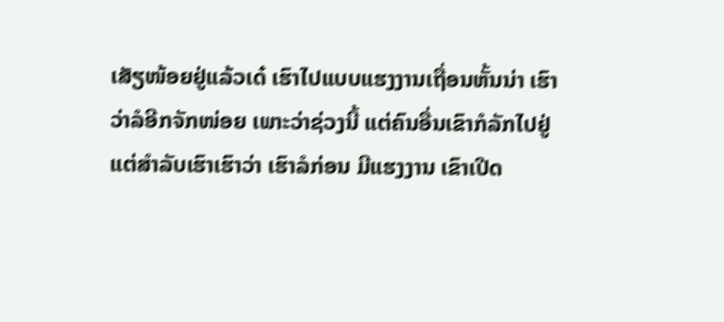ເສັຽໜ້ອຍຢູ່ແລ້ວເດ໋ ເຮົາໄປແບບແຮງງານເຖື່ອນຫັ້ນນ່າ ເຮົາວ່າລໍອີກຈັກໜ່ອຍ ເພາະວ່າຊ່ວງນີ້ ແຕ່ຄົນອື່ນເຂົາກໍລັກໄປຢູ່ ແຕ່ສໍາລັບເຮົາເຮົາວ່າ ເຮົາລໍກ່ອນ ມີແຮງງານ ເຂົາເປີດ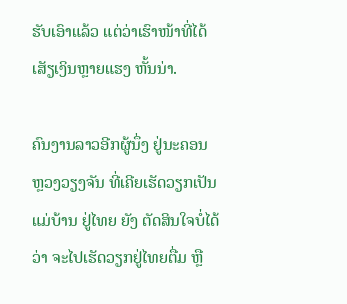ຮັບເອົາແລ້ວ ແຕ່ວ່າເຮົາໜ້າທີ່ໄດ້ເສັຽເງິນຫຼາຍແຮງ ຫັ້ນນ່າ.

ຄົນງານລາວອີກຜູ້ນຶ່ງ ຢູ່ນະຄອນຫຼວງວຽງຈັນ ທີ່ເຄີຍເຮັດວຽກເປັນແມ່ບ້ານ ຢູ່ໄທຍ ຍັງ ຕັດສິນໃຈບໍ່ໄດ້ວ່າ ຈະໄປເຮັດວຽກຢູ່ໄທຍຕື່ມ ຫຼື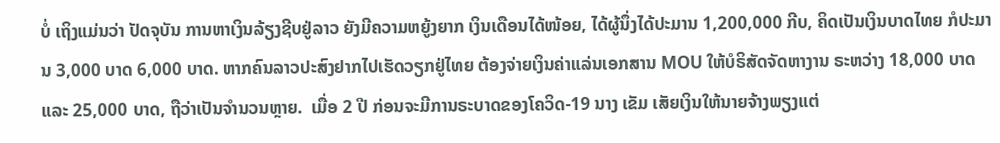ບໍ່ ເຖິງແມ່ນວ່າ ປັດຈຸບັນ ການຫາເງິນລ້ຽງຊີບຢູ່ລາວ ຍັງມີຄວາມຫຍູ້ງຍາກ ເງິນເດືອນໄດ້ໜ້ອຍ, ໄດ້ຜູ້ນຶ່ງໄດ້ປະມານ 1,200,000 ກີບ, ຄິດເປັນເງິນບາດໄທຍ ກໍປະມານ 3,000 ບາດ 6,000 ບາດ. ຫາກຄົນລາວປະສົງຢາກໄປເຮັດວຽກຢູ່ໄທຍ ຕ້ອງຈ່າຍເງິນຄ່າແລ່ນເອກສານ MOU ໃຫ້ບໍຣິສັດຈັດຫາງານ ຣະຫວ່າງ 18,000 ບາດ ແລະ 25,000 ບາດ, ຖືວ່າເປັນຈໍານວນຫຼາຍ.  ເມື່ອ 2 ປີ ກ່ອນຈະມີການຣະບາດຂອງໂຄວິດ-19 ນາງ ເຂັມ ເສັຍເງິນໃຫ້ນາຍຈ້າງພຽງແຕ່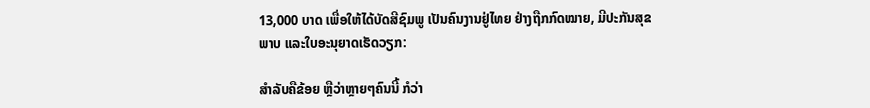13,000 ບາດ ເພື່ອໃຫ້ໄດ້ບັດສີຊົມພູ ເປັນຄົນງານຢູ່ໄທຍ ຢ່າງຖືກກົດໝາຍ, ມີປະກັນສຸຂພາບ ແລະໃບອະນຸຍາດເຮັດວຽກ:

ສໍາລັບຄືຂ້ອຍ ຫຼືວ່າຫຼາຍໆຄົນນີ້ ກໍວ່າ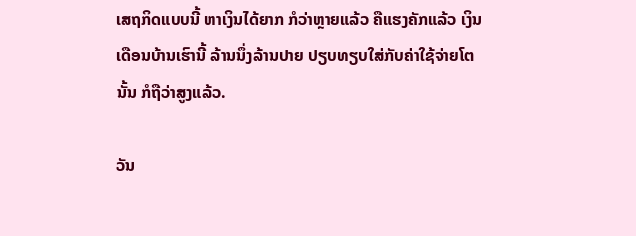ເສຖກິດແບບນີ້ ຫາເງິນໄດ້ຍາກ ກໍວ່າຫຼາຍແລ້ວ ຄືແຮງຄັກແລ້ວ ເງິນເດືອນບ້ານເຮົານີ້ ລ້ານນຶ່ງລ້ານປາຍ ປຽບທຽບໃສ່ກັບຄ່າໃຊ້ຈ່າຍໂຕນັ້ນ ກໍຖືວ່າສູງແລ້ວ.

ວັນ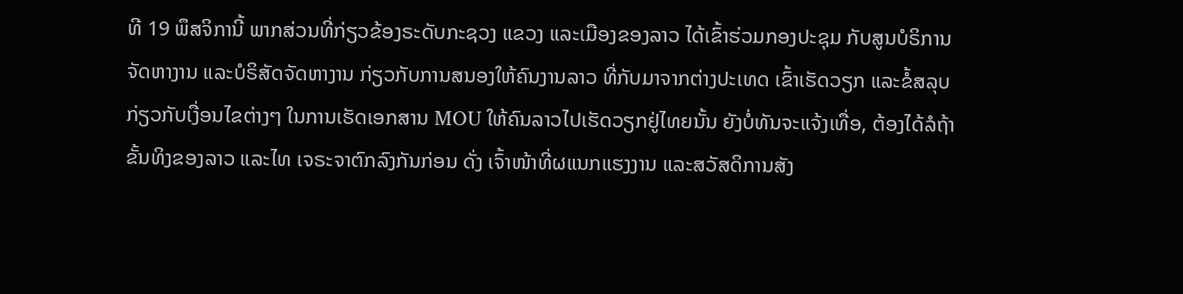ທີ 19 ພຶສຈິການີ້ ພາກສ່ວນທີ່ກ່ຽວຂ້ອງຣະດັບກະຊວງ ແຂວງ ແລະເມືອງຂອງລາວ ໄດ້ເຂົ້າຮ່ວມກອງປະຊຸມ ກັບສູນບໍຣິການຈັດຫາງານ ແລະບໍຣິສັດຈັດຫາງານ ກ່ຽວກັບການສນອງໃຫ້ຄົນງານລາວ ທີ່ກັບມາຈາກຕ່າງປະເທດ ເຂົ້າເຮັດວຽກ ແລະຂໍ້ສລຸບກ່ຽວກັບເງື່ອນໄຂຕ່າງໆ ໃນການເຮັດເອກສານ MOU ໃຫ້ຄົນລາວໄປເຮັດວຽກຢູ່ໄທຍນັ້ນ ຍັງບໍ່ທັນຈະແຈ້ງເທື່ອ, ຕ້ອງໄດ້ລໍຖ້າຂັ້ນທິງຂອງລາວ ແລະໄທ ເຈຣະຈາຕົກລົງກັນກ່ອນ ດັ່ງ ເຈົ້າໜ້າທີ່ຜແນກແຮງງານ ແລະສວັສດິການສັງ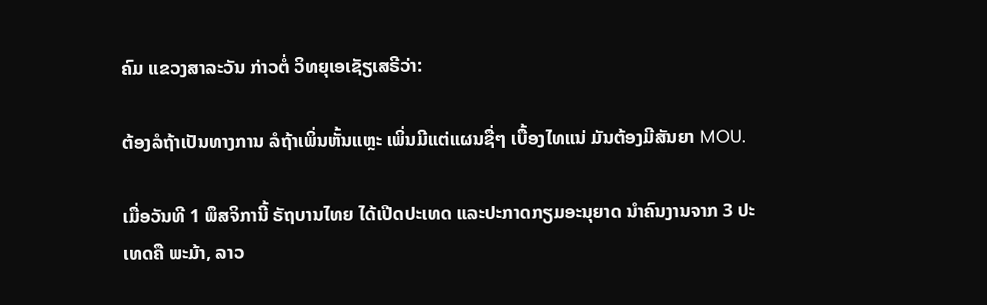ຄົມ ແຂວງສາລະວັນ ກ່າວຕໍ່ ວິທຍຸເອເຊັຽເສຣີວ່າ:

ຕ້ອງລໍຖ້າເປັນທາງການ ລໍຖ້າເພິ່ນຫັ້ນແຫຼະ ເພິ່ນມີແຕ່ແຜນຊື່ໆ ເບື້ອງໄທແນ່ ມັນຕ້ອງມີສັນຍາ MOU.

ເມື່ອວັນທີ 1 ພຶສຈິການີ້ ຣັຖບານໄທຍ ໄດ້ເປີດປະເທດ ແລະປະກາດກຽມອະນຸຍາດ ນໍາຄົນງານຈາກ 3 ປະເທດຄື ພະມ້າ, ລາວ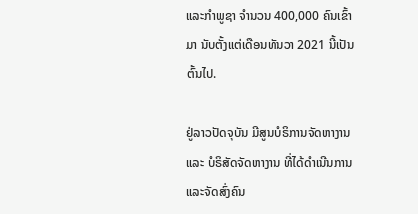ແລະກໍາພູຊາ ຈໍານວນ 400,000 ຄົນເຂົ້າມາ ນັບຕັ້ງແຕ່ເດືອນທັນວາ 2021 ນີ້ເປັນຕົ້ນໄປ.

ຢູ່ລາວປັດຈຸບັນ ມີສູນບໍຣິການຈັດຫາງານ ແລະ ບໍຣິສັດຈັດຫາງານ ທີ່ໄດ້ດໍາເນີນການ ແລະຈັດສົ່ງຄົນ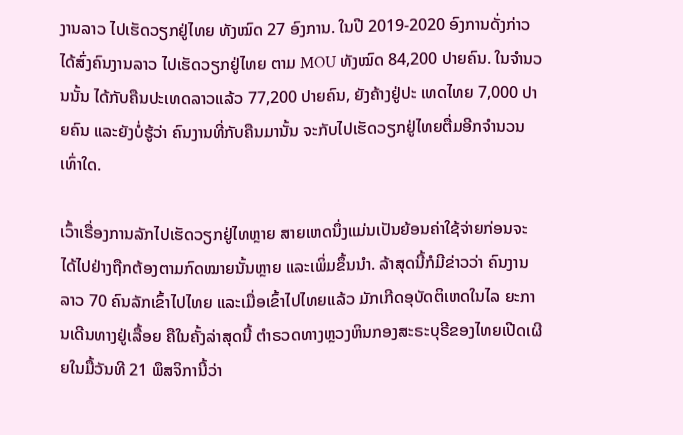ງານລາວ ໄປເຮັດວຽກຢູ່ໄທຍ ທັງໝົດ 27 ອົງການ. ໃນປີ 2019-2020 ອົງການດັ່ງກ່າວ ໄດ້ສົ່ງຄົນງານລາວ ໄປເຮັດວຽກຢູ່ໄທຍ ຕາມ MOU ທັງໝົດ 84,200 ປາຍຄົນ. ໃນຈໍານວນນັ້ນ ໄດ້ກັບຄືນປະເທດລາວແລ້ວ 77,200 ປາຍຄົນ, ຍັງຄ້າງຢູ່ປະ ເທດໄທຍ 7,000 ປາຍຄົນ ແລະຍັງບໍ່ຮູ້ວ່າ ຄົນງານທີ່ກັບຄືນມານັ້ນ ຈະກັບໄປເຮັດວຽກຢູ່ໄທຍຕື່ມອີກຈໍານວນເທົ່າໃດ.

ເວົ້າເຣື່ອງການລັກໄປເຮັດວຽກຢູ່ໄທຫຼາຍ ສາຍເຫດນຶ່ງແມ່ນເປັນຍ້ອນຄ່າໃຊ້ຈ່າຍກ່ອນຈະໄດ້ໄປຢ່າງຖືກຕ້ອງຕາມກົດໝາຍນັ້ນຫຼາຍ ແລະເພິ່ມຂຶ້ນນໍາ. ລ້າສຸດນີ້ກໍມີຂ່າວວ່າ ຄົນງານລາວ 70 ຄົນລັກເຂົ້າໄປໄທຍ ແລະເມື່ອເຂົ້າໄປໄທຍແລ້ວ ມັກເກີດອຸບັດຕິເຫດໃນໄລ ຍະການເດີນທາງຢູ່ເລື້ອຍ ຄືໃນຄັ້ງລ່າສຸດນີ້ ຕໍາຣວດທາງຫຼວງຫິນກອງສະຣະບຸຣີຂອງໄທຍເປີດເຜີຍໃນມື້ວັນທີ 21 ພຶສຈິການີ້ວ່າ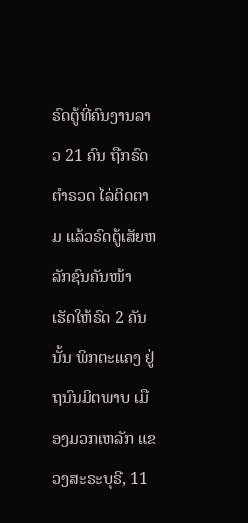ຣົດຕູ້ທີ່ຄົນງານລາວ 21 ຄົນ ຖືກຣົດຕໍາຣວດ ໄລ່ຕິດຕາມ ແລ້ວຣົດຕູ້ເສັຍຫລັກຊົນຄັນໜ້າ ເຮັດໃຫ້ຣົດ 2 ຄັນນັ້ນ ພິກຕະແຄງ ຢູ່ຖນົນມິຕພາບ ເມືອງມວກເຫລັກ ແຂວງສະຣະບຸຣີ, 11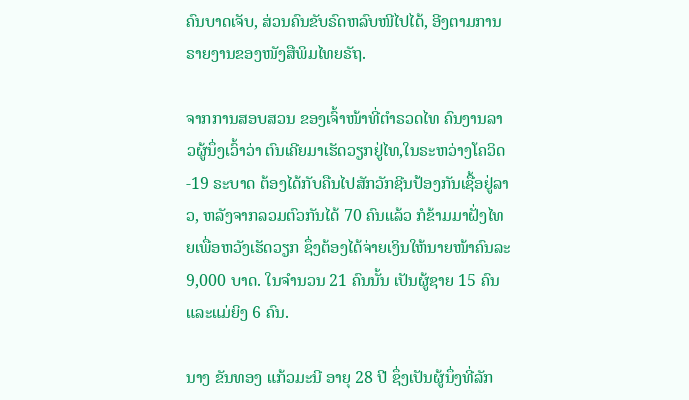ຄົນບາດເຈັບ, ສ່ວນຄົນຂັບຣົດຫລົບໜີໄປໄດ້, ອີງຕາມການຣາຍງານຂອງໜັງສືພິມໄທຍຣັຖ.

ຈາກການສອບສວນ ຂອງເຈົ້າໜ້າທີ່ຕໍາຣວດໄທ ຄົນງານລາວຜູ້ນຶ່ງເວົ້າວ່າ ຕົນເຄີຍມາເຮັດວຽກຢູ່ໄທ,ໃນຣະຫວ່າງໂຄວິດ-19 ຣະບາດ ຕ້ອງໄດ້ກັບຄືນໄປສັກວັກຊີນປ້ອງກັນເຊື້ອຢູ່ລາວ, ຫລັງຈາກລວມຕົວກັນໄດ້ 70 ຄົນແລ້ວ ກໍຂ້າມມາຝັ່ງໄທຍເພື່ອຫວັງເຮັດວຽກ ຊຶ່ງຕ້ອງໄດ້ຈ່າຍເງິນໃຫ້ນາຍໜ້າຄົນລະ 9,000 ບາດ. ໃນຈໍານວນ 21 ຄົນນັ້ນ ເປັນຜູ້ຊາຍ 15 ຄົນ ແລະແມ່ຍິງ 6 ຄົນ.

ນາງ ຂັນທອງ ແກ້ວມະນີ ອາຍຸ 28 ປີ ຊຶ່ງເປັນຜູ້ນຶ່ງທີ່ລັກ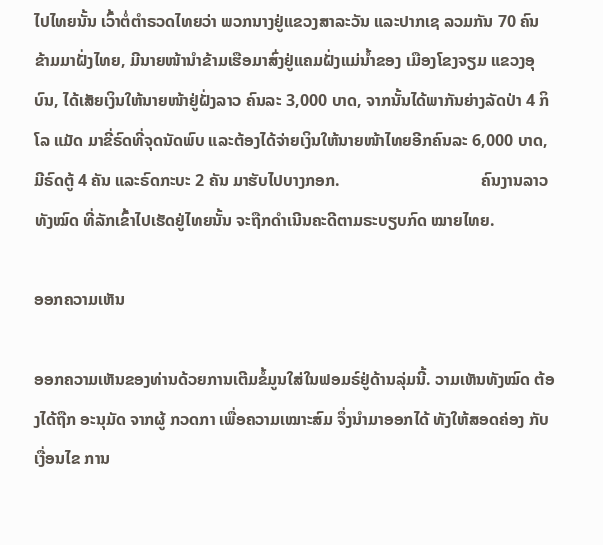ໄປໄທຍນັ້ນ ເວົ້າຕໍ່ຕໍາຣວດໄທຍວ່າ ພວກນາງຢູ່ແຂວງສາລະວັນ ແລະປາກເຊ ລວມກັນ 70 ຄົນ ຂ້າມມາຝັ່ງໄທຍ, ມີນາຍໜ້ານໍາຂ້າມເຮືອມາສົ່ງຢູ່ແຄມຝັ່ງແມ່ນໍ້າຂອງ ເມືອງໂຂງຈຽມ ແຂວງອຸບົນ, ໄດ້ເສັຍເງິນໃຫ້ນາຍໜ້າຢູ່ຝັ່ງລາວ ຄົນລະ 3,000 ບາດ, ຈາກນັ້ນໄດ້ພາກັນຍ່າງລັດປ່າ 4 ກິໂລ ແມັດ ມາຂີ່ຣົດທີ່ຈຸດນັດພົບ ແລະຕ້ອງໄດ້ຈ່າຍເງິນໃຫ້ນາຍໜ້າໄທຍອີກຄົນລະ 6,000 ບາດ, ມີຣົດຕູ້ 4 ຄັນ ແລະຣົດກະບະ 2 ຄັນ ມາຮັບໄປບາງກອກ.                                  ຄົນງານລາວທັງໝົດ ທີ່ລັກເຂົ້າໄປເຮັດຢູ່ໄທຍນັ້ນ ຈະຖືກດໍາເນີນຄະດີຕາມຣະບຽບກົດ ໝາຍໄທຍ.

ອອກຄວາມເຫັນ

ອອກຄວາມເຫັນຂອງທ່ານດ້ວຍການເຕີມຂໍ້ມູນໃສ່ໃນຟອມຣ໌ຢູ່ດ້ານລຸ່ມນີ້. ວາມເຫັນທັງໝົດ ຕ້ອງໄດ້ຖືກ ອະນຸມັດ ຈາກຜູ້ ກວດກາ ເພື່ອຄວາມເໝາະສົມ ຈຶ່ງນໍາມາອອກໄດ້ ທັງໃຫ້ສອດຄ່ອງ ກັບ ເງື່ອນໄຂ ການ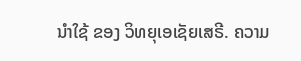ນຳໃຊ້ ຂອງ ວິທຍຸເອເຊັຍເສຣີ. ຄວາມ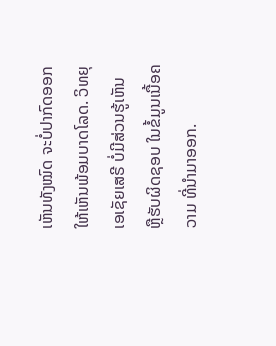ເຫັນທັງໝົດ ຈະບໍ່ປາກົດອອກ ໃຫ້ເຫັນພ້ອມບາດໂລດ. ວິທຍຸເອເຊັຍເສຣີ ບໍ່ມີສ່ວນຮູ້ເຫັນ ຫຼືຮັບຜິດຊອບ ໃນຂໍ້ມູນເນື້ອຄວາມ ທີ່ນໍາມາອອກ.